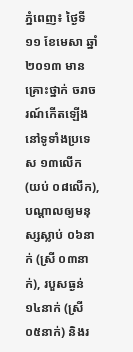ភ្នំពេញ៖ ថ្ងៃទី១១ ខែមេសា ឆ្នាំ២០១៣ មានគ្រោះថ្នាក់ ចរាចរណ៍កើតឡើង នៅទូទាំងប្រទេស ១៣លើក (យប់ ០៨លើក), បណ្តាលឲ្យមនុស្សស្លាប់ ០៦នាក់ (ស្រី ០៣នាក់), របួសធ្ងន់ ១៤នាក់ (ស្រី ០៥នាក់) និងរ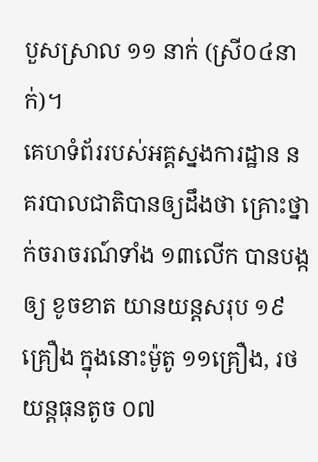បួសស្រាល ១១ នាក់ (ស្រី០៤នាក់)។
គេហទំព័ររបស់អគ្គស្នងការដ្ឋាន នគរបាលជាតិបានឲ្យដឹងថា គ្រោះថ្នាក់ចរាចរណ៍ទាំង ១៣លើក បានបង្កឲ្យ ខូចខាត យានយន្តសរុប ១៩គ្រឿង ក្នុងនោះម៉ូតូ ១១គ្រឿង, រថយន្តធុនតូច ០៧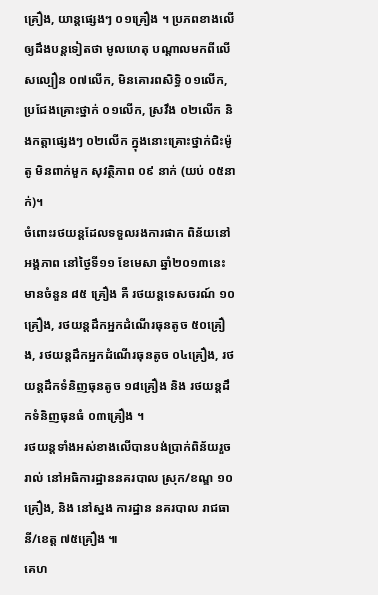គ្រឿង, យាន្តផ្សេងៗ ០១គ្រឿង ។ ប្រភពខាងលើឲ្យដឹងបន្តទៀតថា មូលហេតុ បណ្តាលមកពីលើសល្បឿន ០៧លើក, មិនគោរពសិទ្ធិ ០១លើក, ប្រជែងគ្រោះថ្នាក់ ០១លើក, ស្រវឹង ០២លើក និងកត្តាផ្សេងៗ ០២លើក ក្នុងនោះគ្រោះថ្នាក់ជិះម៉ូតូ មិនពាក់មួក សុវត្ថិភាព ០៩ នាក់ (យប់ ០៥នាក់)។
ចំពោះរថយន្តដែលទទួលរងការផាក ពិន័យនៅអង្គភាព នៅថ្ងៃទី១១ ខែមេសា ឆ្នាំ២០១៣នេះ មានចំនួន ៨៥ គ្រឿង គឺ រថយន្តទេសចរណ៍ ១០គ្រឿង, រថយន្តដឹកអ្នកដំណើរធុនតូច ៥០គ្រឿង, រថយន្តដឹកអ្នកដំណើរធុនតូច ០៤គ្រឿង, រថយន្តដឹកទំនិញធុនតូច ១៨គ្រឿង និង រថយន្តដឹកទំនិញធុនធំ ០៣គ្រឿង ។
រថយន្តទាំងអស់ខាងលើបានបង់ប្រាក់ពិន័យរួចរាល់ នៅអធិការដ្ឋាននគរបាល ស្រុក/ខណ្ឌ ១០គ្រឿង, និង នៅស្នង ការដ្ឋាន នគរបាល រាជធានី/ខេត្ត ៧៥គ្រឿង ៕
គេហ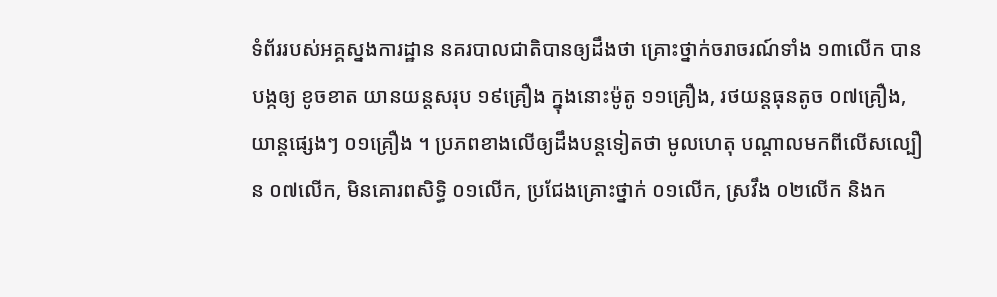ទំព័ររបស់អគ្គស្នងការដ្ឋាន នគរបាលជាតិបានឲ្យដឹងថា គ្រោះថ្នាក់ចរាចរណ៍ទាំង ១៣លើក បានបង្កឲ្យ ខូចខាត យានយន្តសរុប ១៩គ្រឿង ក្នុងនោះម៉ូតូ ១១គ្រឿង, រថយន្តធុនតូច ០៧គ្រឿង, យាន្តផ្សេងៗ ០១គ្រឿង ។ ប្រភពខាងលើឲ្យដឹងបន្តទៀតថា មូលហេតុ បណ្តាលមកពីលើសល្បឿន ០៧លើក, មិនគោរពសិទ្ធិ ០១លើក, ប្រជែងគ្រោះថ្នាក់ ០១លើក, ស្រវឹង ០២លើក និងក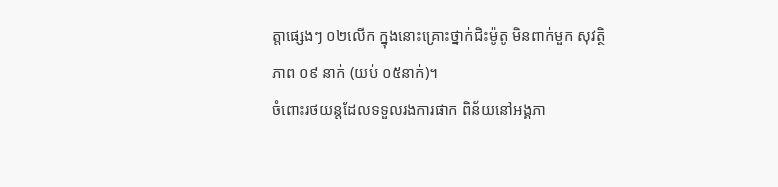ត្តាផ្សេងៗ ០២លើក ក្នុងនោះគ្រោះថ្នាក់ជិះម៉ូតូ មិនពាក់មួក សុវត្ថិភាព ០៩ នាក់ (យប់ ០៥នាក់)។
ចំពោះរថយន្តដែលទទួលរងការផាក ពិន័យនៅអង្គភា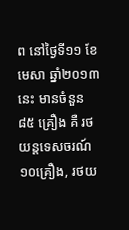ព នៅថ្ងៃទី១១ ខែមេសា ឆ្នាំ២០១៣នេះ មានចំនួន ៨៥ គ្រឿង គឺ រថយន្តទេសចរណ៍ ១០គ្រឿង, រថយ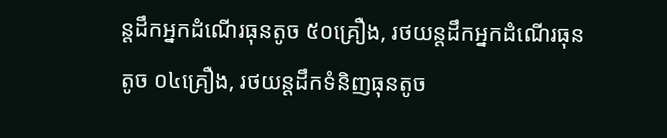ន្តដឹកអ្នកដំណើរធុនតូច ៥០គ្រឿង, រថយន្តដឹកអ្នកដំណើរធុនតូច ០៤គ្រឿង, រថយន្តដឹកទំនិញធុនតូច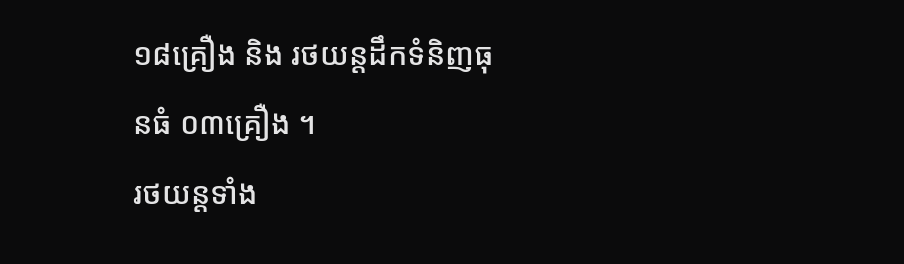១៨គ្រឿង និង រថយន្តដឹកទំនិញធុនធំ ០៣គ្រឿង ។
រថយន្តទាំង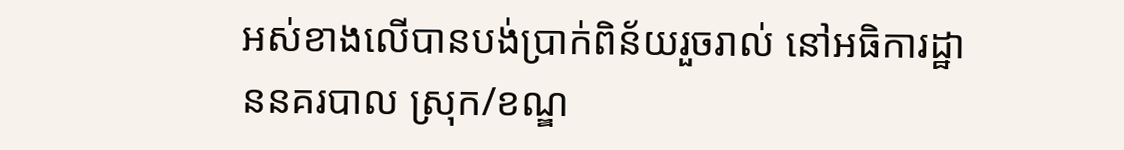អស់ខាងលើបានបង់ប្រាក់ពិន័យរួចរាល់ នៅអធិការដ្ឋាននគរបាល ស្រុក/ខណ្ឌ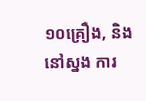១០គ្រឿង, និង នៅស្នង ការ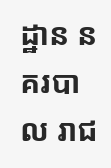ដ្ឋាន នគរបាល រាជ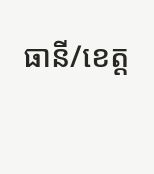ធានី/ខេត្ត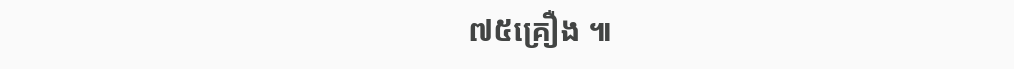៧៥គ្រឿង ៕